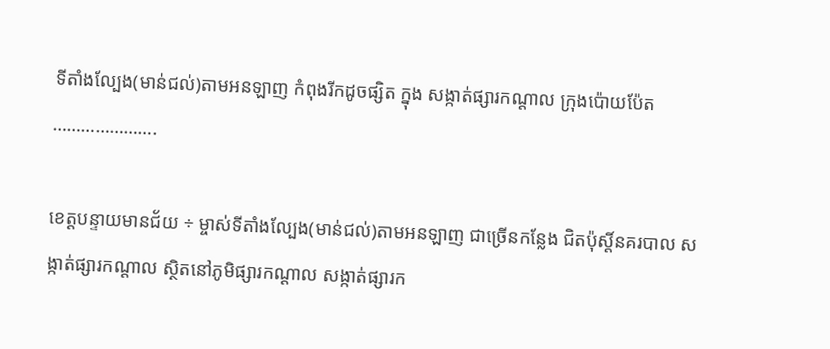ទីតាំងល្បែង(មាន់ជល់)តាមអនឡាញ កំពុងរីកដូចផ្សិត ក្នុង សង្កាត់ផ្សារកណ្តាល ក្រុងប៉ោយប៉ែត ………………….

ខេត្តបន្ទាយមានជ័យ ÷ ម្ចាស់ទីតាំងល្បែង(មាន់ជល់)តាមអនឡាញ ជាច្រើនកន្លែង ជិតប៉ុស្តិ៍នគរបាល សង្កាត់ផ្សារកណ្តាល ស្ថិតនៅភូមិផ្សារកណ្តាល សង្កាត់ផ្សារក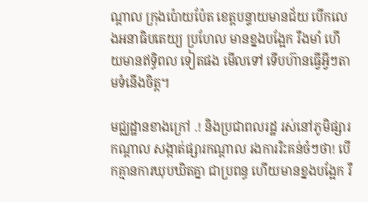ណ្តាល ក្រុងប៉ោយប៉ែត ខេត្តបន្ទាយមានជ័យ បើកលេងអនាធិបតេយ្យ ប្រហែល មានខ្នងបង្អែក រឹងមាំ ហើយមានឥទ្ធិពល ទៀតផង មើលទៅ ទើបហ៊ានធ្វើអ្វីៗតាមទំនើងចិត្ត។

មជ្ឈដ្ឋានខាងក្រៅ .! និងប្រជាពលរដ្ឋ រស់នៅភូមិផ្សារកណ្ដាល សង្កាត់ផ្សារកណ្តាល រងការរិះគន់ចំៗថា! បើកគ្មានការឃុបឃិតគ្នា ជាប្រពន្ធ ហើយមានខ្នងបង្អែក រឹ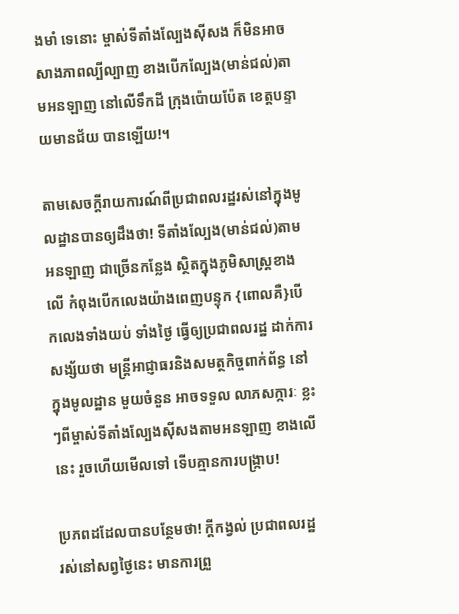ងមាំ ទេនោះ ម្ចាស់ទីតាំងល្បែងស៊ីសង ក៏មិនអាចសាងភាពល្បីល្បាញ ខាងបើកល្បែង(មាន់ជល់)តាមអនឡាញ នៅលើទឹកដី ក្រុងប៉ោយប៉ែត ខេត្តបន្ទាយមានជ័យ បានឡើយ!។

តាមសេចក្តីរាយការណ៍ពីប្រជាពលរដ្ឋរស់នៅក្នុងមូលដ្ឋានបានឲ្យដឹងថា! ទីតាំងល្បែង(មាន់ជល់)តាមអនឡាញ ជាច្រើនកន្លែង ស្ថិតក្នុងភូមិសាស្ត្រខាងលើ កំពុងបើកលេងយ៉ាងពេញបន្ទុក {ពោលគឺ}បើកលេងទាំងយប់ ទាំងថ្ងៃ ធ្វើឲ្យប្រជាពលរដ្ឋ ដាក់ការសង្ស័យថា មន្ត្រីអាជ្ញាធរនិងសមត្ថកិច្ចពាក់ព័ន្ធ នៅក្នុងមូលដ្ឋាន មួយចំនួន អាចទទួល លាភសក្ការៈ ខ្លះៗពីម្ចាស់ទីតាំងល្បែងសុីសងតាមអនឡាញ ខាងលើនេះ រួចហើយមើលទៅ ទើបគ្មានការបង្រ្កាប!

ប្រភពដដែលបានបន្ថែមថា! ក្តីកង្វល់ ប្រជាពលរដ្ឋ រស់នៅសព្វថ្ងៃនេះ មានការព្រួ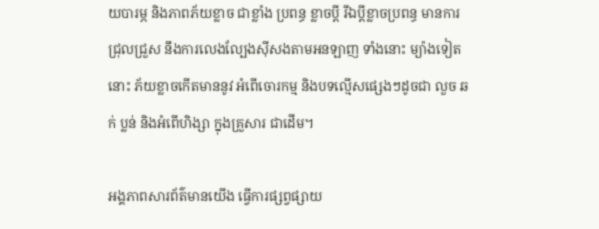យបារម្ភ និងភាពភ័យខ្លាច ជាខ្លាំង ប្រពន្ធ ខ្លាចប្តី រីឯប្តីខ្លាចប្រពន្ធ មានការជ្រុលជ្រួស នឹងការលេងល្បែងសុីសងតាមអនឡាញ ទាំងនោះ ម្យ៉ាងទៀតនោះ ភ័យខ្លាចកើតមាននូវ អំពើចោរកម្ម និងបទល្មើសផ្សេងៗដូចជា លួច ឆក់ ប្លន់ និងអំពើហិង្សា ក្នុងគ្រួសារ ជាដើម។

អង្គភាពសារព័ត៌មានយើង ធ្វើការផ្សព្វផ្សាយ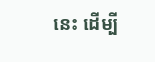នេះ ដើម្បី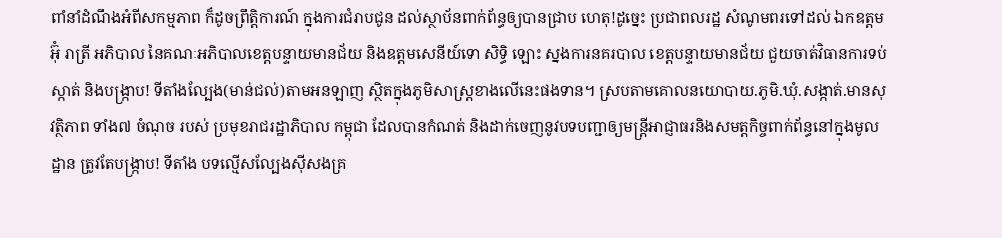ពាំនាំដំណឹងអំពីសកម្មភាព ក៏ដូចព្រឹត្តិការណ៍ ក្នុងការជំរាបជូន ដល់ស្ថាប័នពាក់ព័ន្ធឲ្យបានជ្រាប ហេតុ!ដូច្នេះ ប្រជាពលរដ្ឋ សំណូមពរទៅដល់ ឯកឧត្តម អ៊ុំ រាត្រី អភិបាល នៃគណៈអភិបាលខេត្តបន្ទាយមានជ័យ និងឧត្តមសេនីយ៍ទោ សិទ្ធិ ឡោះ ស្នងការនគរបាល ខេត្តបន្ទាយមានជ័យ ជួយចាត់វិធានការទប់ស្កាត់ និងបង្ក្រាប! ទីតាំងល្បែង(មាន់ជល់)តាមអនឡាញ ស្ថិតក្នុងភូមិសាស្ត្រខាងលើនេះផងទាន។ ស្របតាមគោលនយោបាយ.ភូមិ.ឃុំ.សង្កាត់.មានសុវត្ថិភាព ទាំង៧ ចំណុច របស់ ប្រមុខរាជរដ្ឋាភិបាល កម្ពុជា ដែលបានកំណត់ និងដាក់ចេញនូវបទបញ្ជាឲ្យមន្ត្រីអាជ្ញាធរនិងសមត្តកិច្ចពាក់ព័ន្ធនៅក្នុងមូលដ្ឋាន ត្រូវតែបង្រ្កាប! ទីតាំង បទល្មើសល្បែងស៊ីសងគ្រ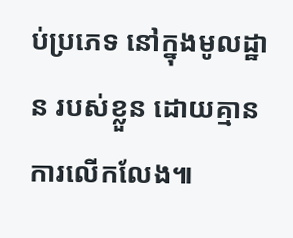ប់ប្រភេទ នៅក្នុងមូលដ្ឋាន របស់ខ្លួន ដោយគ្មានការលើកលែង៕